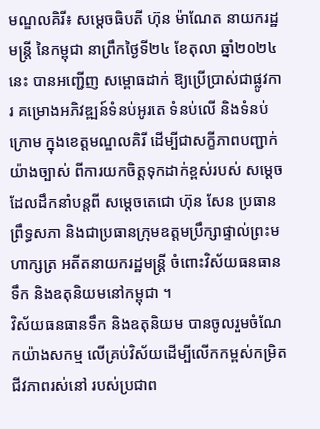មណ្ឌលគិរី៖ សម្តេចធិបតី ហ៊ុន ម៉ាណែត នាយករដ្ឋមន្ត្រី នៃកម្ពុជា នាព្រឹកថ្ងៃទី២៤ ខែតុលា ឆ្នាំ២០២៤នេះ បានអញ្ជើញ សម្ពោធដាក់ ឱ្យប្រើប្រាស់ជាផ្លូវការ គម្រោងអភិវឌ្ឍន៍ទំនប់អូរតេ ទំនប់លើ និងទំនប់ក្រោម ក្នុងខេត្តមណ្ឌលគិរី ដើម្បីជាសក្ខីភាពបញ្ជាក់យ៉ាងច្បាស់ ពីការយកចិត្តទុកដាក់ខ្ពស់របស់ សម្តេចដែលដឹកនាំបន្តពី សម្តេចតេជោ ហ៊ុន សែន ប្រធានព្រឹទ្ធសភា និងជាប្រធានក្រុមឧត្តមប្រឹក្សាផ្ទាល់ព្រះមហាក្សត្រ អតីតនាយករដ្ឋមន្រ្តី ចំពោះវិស័យធនធានទឹក និងឧតុនិយមនៅកម្ពុជា ។
វិស័យធនធានទឹក និងឧតុនិយម បានចូលរួមចំណែកយ៉ាងសកម្ម លើគ្រប់វិស័យដើម្បីលើកកម្ពស់កម្រិតជីវភាពរស់នៅ របស់ប្រជាព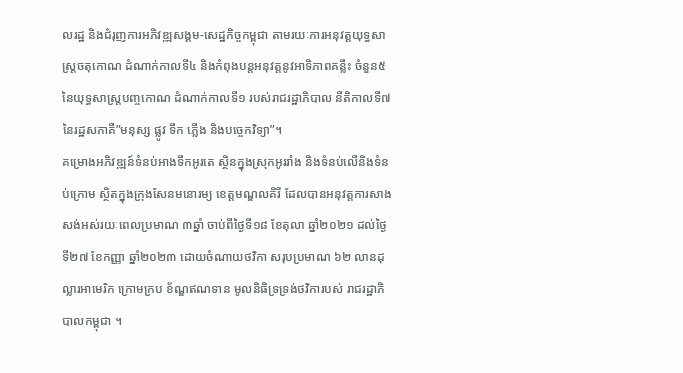លរដ្ឋ និងជំរុញការអភិវឌ្ឍសង្គម-សេដ្ឋកិច្ចកម្ពុជា តាមរយៈការអនុវត្តយុទ្ធសាស្ត្រចតុកោណ ដំណាក់កាលទី៤ និងកំពុងបន្តអនុវត្តនូវអាទិភាពគន្លឹះ ចំនួន៥ នៃយុទ្ធសាស្ត្របញ្ចកោណ ដំណាក់កាលទី១ របស់រាជរដ្ឋាភិបាល នីតិកាលទី៧ នៃរដ្ឋសភាគឺ”មនុស្ស ផ្លូវ ទឹក ភ្លើង និងបច្ចេកវិទ្យា”។
គម្រោងអភិវឌ្ឍន៍ទំនប់អាងទឹកអូរតេ ស្ថិនក្នុងស្រុកអូររាំង និងទំនប់លើនិងទំនប់ក្រោម ស្ថិតក្នុងក្រុងសែនមនោរម្យ ខេត្តមណ្ឌលគិរី ដែលបានអនុវត្តការសាងសង់អស់រយៈពេលប្រមាណ ៣ឆ្នាំ ចាប់ពីថ្ងៃទី១៨ ខែតុលា ឆ្នាំ២០២១ ដល់ថ្ងៃទី២៧ ខែកញ្ញា ឆ្នាំ២០២៣ ដោយចំណាយថវិកា សរុបប្រមាណ ៦២ លានដុល្លារអាមេរិក ក្រោមក្រប ខ័ណ្ឌឥណទាន មូលនិធិទ្រទ្រង់ថវិការបស់ រាជរដ្ឋាភិបាលកម្ពុជា ។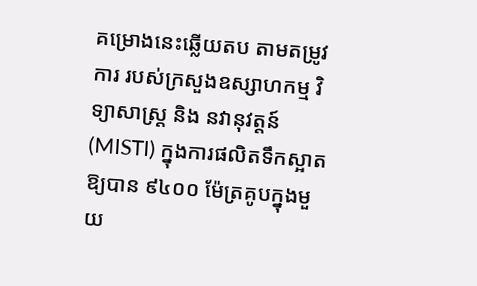គម្រោងនេះឆ្លើយតប តាមតម្រូវការ របស់ក្រសួងឧស្សាហកម្ម វិទ្យាសាស្ត្រ និង នវានុវត្តន៍ (MISTI) ក្នុងការផលិតទឹកស្អាត ឱ្យបាន ៩៤០០ ម៉ែត្រគូបក្នុងមួយ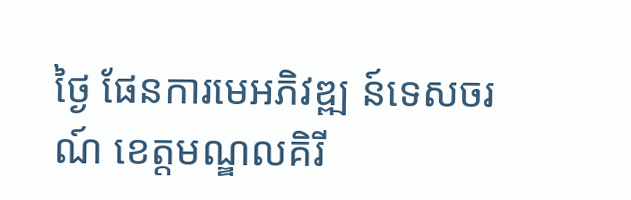ថ្ងៃ ផែនការមេអភិវឌ្ឍ ន៍ទេសចរណ៍ ខេត្តមណ្ឌលគិរី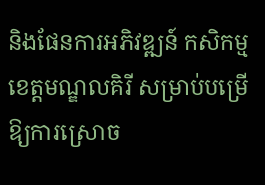និងផែនការអភិវឌ្ឍន៍ កសិកម្មខេត្តមណ្ឌលគិរី សម្រាប់បម្រើឱ្យការស្រោច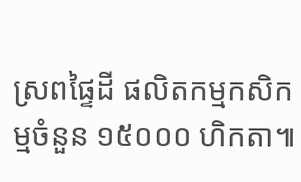ស្រពផ្ទៃដី ផលិតកម្មកសិកម្មចំនួន ១៥០០០ ហិកតា៕